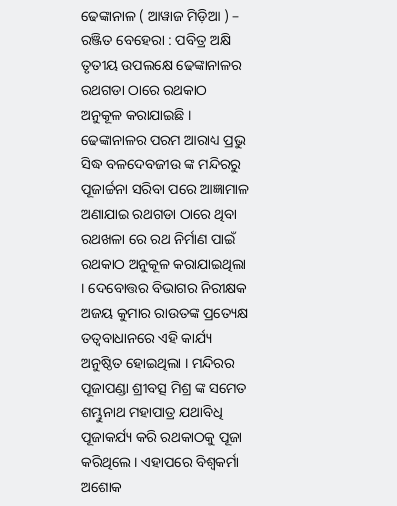ଢେଙ୍କାନାଳ ( ଆୱାଜ ମିଡ଼ିଆ ) – ରଞ୍ଜିତ ବେହେରା : ପବିତ୍ର ଅକ୍ଷି ତୃତୀୟ ଉପଲକ୍ଷେ ଢେଙ୍କାନାଳର ରଥଗଡା ଠାରେ ରଥକାଠ ଅନୁକୂଳ କରାଯାଇଛି । ଢେଙ୍କାନାଳର ପରମ ଆରାଧ୍ୟ ପ୍ରଭୁ ସିଦ୍ଧ ବଳଦେବଜୀଉ ଙ୍କ ମନ୍ଦିରରୁ ପୂଜାର୍ଚ୍ଚନା ସରିବା ପରେ ଆଜ୍ଞାମାଳ ଅଣାଯାଇ ରଥଗଡା ଠାରେ ଥିବା ରଥଖଳା ରେ ରଥ ନିର୍ମାଣ ପାଇଁ ରଥକାଠ ଅନୁକୂଳ କରାଯାଇଥିଲା । ଦେବୋତ୍ତର ବିଭାଗର ନିରୀକ୍ଷକ ଅଜୟ କୁମାର ରାଉତଙ୍କ ପ୍ରତ୍ୟେକ୍ଷ ତତ୍ୱବାଧାନରେ ଏହି କାର୍ଯ୍ୟ ଅନୁଷ୍ଠିତ ହୋଇଥିଲା । ମନ୍ଦିରର ପୂଜାପଣ୍ଡା ଶ୍ରୀବତ୍ସ ମିଶ୍ର ଙ୍କ ସମେତ ଶମ୍ଭୁନାଥ ମହାପାତ୍ର ଯଥାବିଧି ପୂଜାକର୍ଯ୍ୟ କରି ରଥକାଠକୁ ପୂଜା କରିଥିଲେ । ଏହାପରେ ବିଶ୍ୱକର୍ମା ଅଶୋକ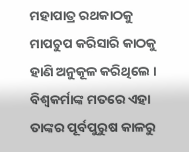ମହାପାତ୍ର ରଥକାଠକୁ ମାପଚୁପ କରିସାରି କାଠକୁ ହାଣି ଅନୁକୂଳ କରିଥିଲେ । ବିଶ୍ୱକର୍ମାଙ୍କ ମତରେ ଏହା ତାଙ୍କର ପୂର୍ବପୁରୁଷ କାଳରୁ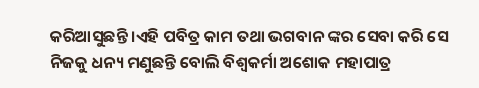କରିଆସୁଛନ୍ତି ।ଏହି ପବିତ୍ର କାମ ତଥା ଭଗବାନ ଙ୍କର ସେବା କରି ସେ ନିଜକୁ ଧନ୍ୟ ମଣୁଛନ୍ତି ବୋଲି ବିଶ୍ୱକର୍ମା ଅଶୋକ ମହାପାତ୍ର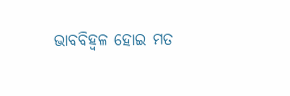ଭାବବିହ୍ଵଳ ହୋଇ ମତ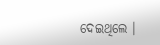ଦେଇଥିଲେ ।